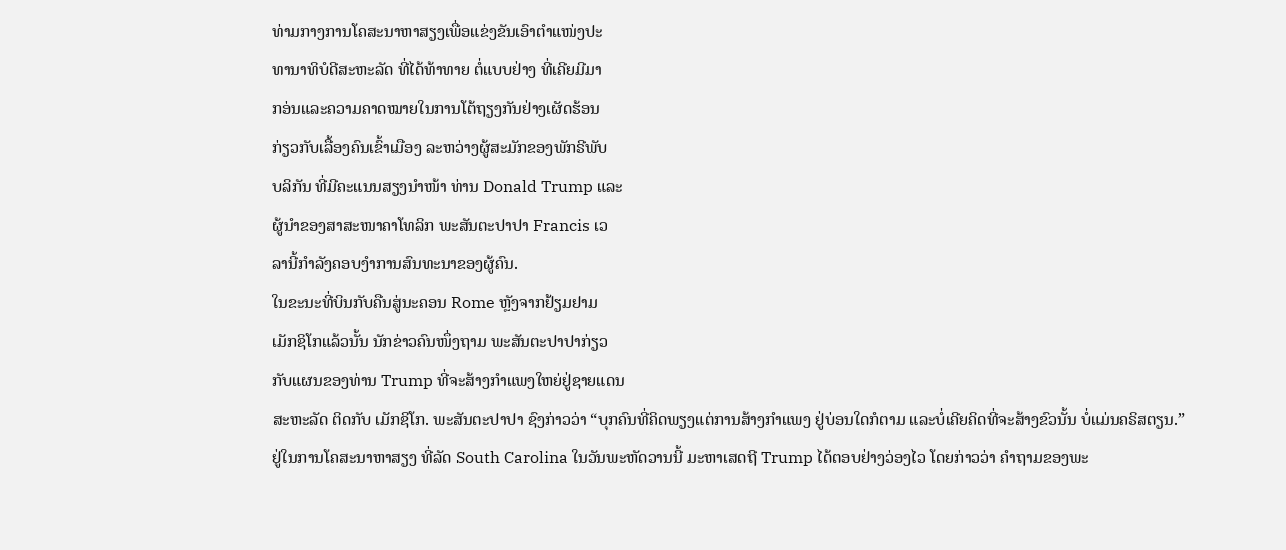ທ່າມກາງການໂຄສະນາຫາສຽງເພື່ອແຂ່ງຂັນເອົາຕຳແໜ່ງປະ
ທານາທິບໍດີສະຫະລັດ ທີ່ໄດ້ທ້າທາຍ ຕໍ່ແບບຢ່າງ ທີ່ເຄີຍມີມາ
ກອ່ນແລະຄວາມຄາດໝາຍໃນການໂຕ້ຖຽງກັນຢ່າງເຜັດຮ້ອນ
ກ່ຽວກັບເລື້ອງຄົນເຂົ້າເມືອງ ລະຫວ່າງຜູ້ສະມັກຂອງພັກຣີພັບ
ບລິກັນ ທີ່ມີຄະແນນສຽງນຳໜ້າ ທ່ານ Donald Trump ແລະ
ຜູ້ນຳຂອງສາສະໜາຄາໂທລິກ ພະສັນຕະປາປາ Francis ເວ
ລານີ້ກຳລັງຄອບງໍາການສົນທະນາຂອງຜູ້ຄົນ.
ໃນຂະນະທີ່ບິນກັບຄືນສູ່ນະຄອນ Rome ຫຼັງຈາກຢ້ຽມຢາມ
ເມັກຊິໂກແລ້ວນັ້ນ ນັກຂ່າວຄົນໜຶ່ງຖາມ ພະສັນຕະປາປາກ່ຽວ
ກັບແຜນຂອງທ່ານ Trump ທີ່ຈະສ້າງກຳແພງໃຫຍ່ຢູ່ຊາຍແດນ
ສະຫະລັດ ຕິດກັບ ເມັກຊິໂກ. ພະສັນຕະປາປາ ຊົງກ່າວວ່າ “ບຸກຄົນທີ່ຄິດພຽງແຕ່ການສ້າງກຳແພງ ຢູ່ບ່ອນໃດກໍຕາມ ແລະບໍ່ເຄີຍຄິດທີ່ຈະສ້າງຂົວນັ້ນ ບໍ່ແມ່ນຄຣິສຕຽນ.”
ຢູ່ໃນການໂຄສະນາຫາສຽງ ທີ່ລັດ South Carolina ໃນວັນພະຫັດວານນີ້ ມະຫາເສດຖີ Trump ໄດ້ຕອບຢ່າງວ່ອງໄວ ໂດຍກ່າວວ່າ ຄຳຖາມຂອງພະ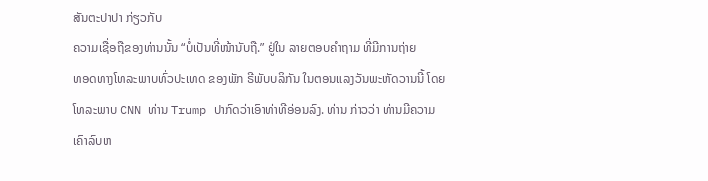ສັນຕະປາປາ ກ່ຽວກັບ
ຄວາມເຊື່ອຖືຂອງທ່ານນັ້ນ “ບໍ່ເປັນທີ່ໜ້ານັບຖື.” ຢູ່ໃນ ລາຍຕອບຄຳຖາມ ທີ່ມີການຖ່າຍ
ທອດທາງໂທລະພາບທົ່ວປະເທດ ຂອງພັກ ຣີພັບບລິກັນ ໃນຕອນແລງວັນພະຫັດວານນີ້ ໂດຍໂທລະພາບ CNN ທ່ານ Trump ປາກົດວ່າເອົາທ່າທີອ່ອນລົງ. ທ່ານ ກ່າວວ່າ ທ່ານມີຄວາມເຄົາລົບຫ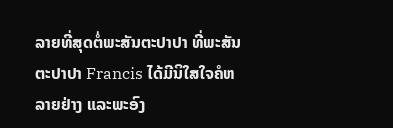ລາຍທີ່ສຸດຕໍ່ພະສັນຕະປາປາ ທີ່ພະສັນຕະປາປາ Francis ໄດ້ມີນິໃສໃຈຄໍຫລາຍຢ່າງ ແລະພະອົງ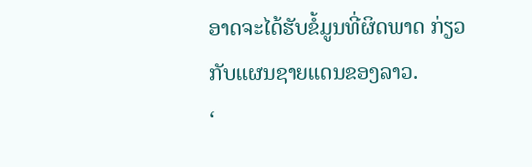ອາດຈະໄດ້ຮັບຂໍ້ມູນທີ່ຜິດພາດ ກ່ຽວກັບແຜນຊາຍແດນຂອງລາວ.
‘